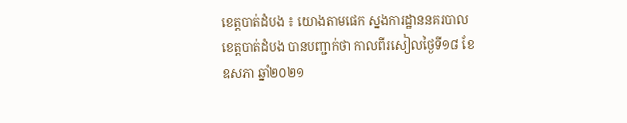ខេត្តបាត់ដំបង ៖ យោងតាមផេក ស្នងការដ្ឋាននគរបាលខេត្តបាត់ដំបង បានបញ្ជាក់ថា កាលពីរសៀលថ្ងៃទី១៨ ខែឧសភា ឆ្នាំ២០២១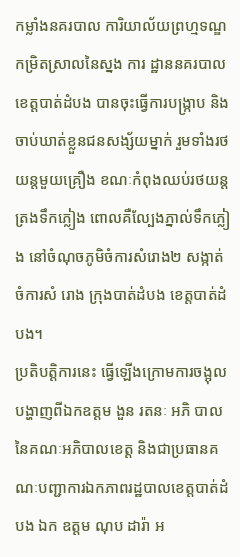កម្លាំងនគរបាល ការិយាល័យព្រហ្មទណ្ឌកម្រិតស្រាលនៃស្នង ការ ដ្ឋាននគរបាលខេត្តបាត់ដំបង បានចុះធ្វើការបង្ក្រាប និងចាប់ឃាត់ខ្លួនជនសង្ស័យម្នាក់ រួមទាំងរថយន្តមួយគ្រឿង ខណៈកំពុងឈប់រថយន្តត្រងទឹកភ្លៀង ពោលគឺល្បែងភ្នាល់ទឹកភ្លៀង នៅចំណុចភូមិចំការសំរោង២ សង្កាត់ចំការសំ រោង ក្រុងបាត់ដំបង ខេត្តបាត់ដំបង។
ប្រតិបត្តិការនេះ ធ្វើឡើងក្រោមការចង្អុលបង្ហាញពីឯកឧត្តម ងួន រតនៈ អភិ បាលនៃគណៈអភិបាលខេត្ត និងជាប្រធានគណៈបញ្ជាការឯកភាពរដ្ឋបាលខេត្តបាត់ដំបង ឯក ឧត្តម ណុប ដារ៉ា អ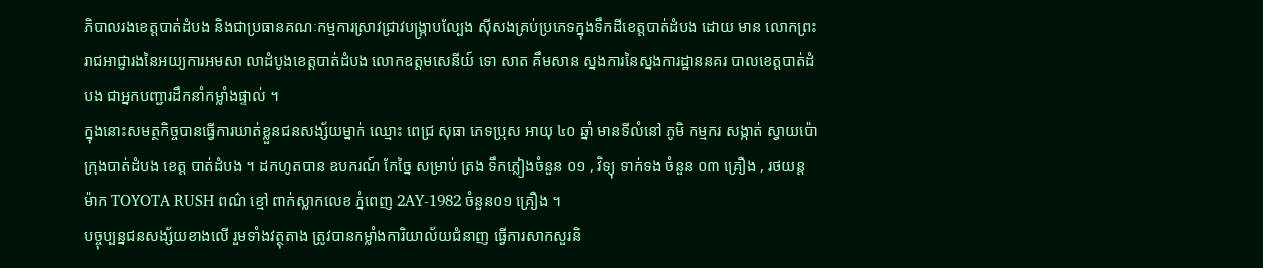ភិបាលរងខេត្តបាត់ដំបង និងជាប្រធានគណៈកម្មការស្រាវជ្រាវបង្ក្រាបល្បែង ស៊ីសងគ្រប់ប្រភេទក្នុងទឹកដីខេត្តបាត់ដំបង ដោយ មាន លោកព្រះរាជអាជ្ញារងនៃអយ្យការអមសា លាដំបូងខេត្តបាត់ដំបង លោកឧត្តមសេនីយ៍ ទោ សាត គឹមសាន ស្នងការនៃស្នងការដ្ឋាននគរ បាលខេត្តបាត់ដំបង ជាអ្នកបញ្ជារដឹកនាំកម្លាំងផ្ទាល់ ។
ក្នុងនោះសមត្ថកិច្ចបានធ្វើការឃាត់ខ្លួនជនសង្ស័យម្នាក់ ឈ្មោះ ពេជ្រ សុធា ភេទប្រុស អាយុ ៤០ ឆ្នាំ មានទីលំនៅ ភូមិ កម្មករ សង្កាត់ ស្វាយប៉ោ ក្រុងបាត់ដំបង ខេត្ត បាត់ដំបង ។ ដកហូតបាន ឧបករណ៍ កែច្នៃ សម្រាប់ ត្រង ទឹកភ្លៀងចំនួន ០១ , វិទ្យុ ទាក់ទង ចំនួន ០៣ គ្រឿង , រថយន្ត ម៉ាក TOYOTA RUSH ពណ៌ ខ្មៅ ពាក់ស្លាកលេខ ភ្នំពេញ 2AY-1982 ចំនួន០១ គ្រឿង ។
បច្ចុប្បន្នជនសង្ស័យខាងលើ រួមទាំងវត្ថុតាង ត្រូវបានកម្លាំងការិយាល័យជំនាញ ធ្វើការសាកសួរនិ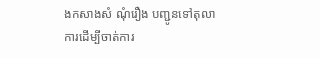ងកសាងសំ ណុំរឿង បញ្ជូនទៅតុលាការដើម្បីចាត់ការ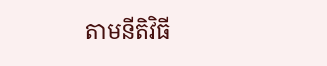តាមនីតិវិធី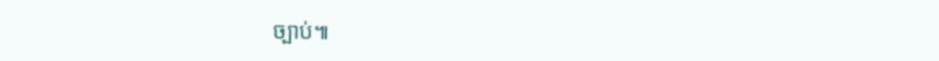ច្បាប់៕